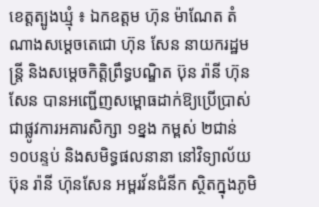ខេត្តត្បូងឃ្មុំ ៖ ឯកឧត្តម ហ៊ុន ម៉ាណែត តំណាងសម្តេចតេជោ ហ៊ុន សែន នាយករដ្ឋមន្ត្រី និងសម្តេចកិត្តិព្រឹទ្ធបណ្ឌិត ប៊ុន រ៉ានី ហ៊ុនសែន បានអញ្ជើញសម្ពោធដាក់ឱ្យប្រើប្រាស់ជាផ្លូវការអគារសិក្សា ១ខ្នង កម្ពស់ ២ជាន់ ១០បន្ទប់ និងសមិទ្ធផលនានា នៅវិទ្យាល័យ ប៊ុន រ៉ានី ហ៊ុនសែន អម្ពរវ័នជំនីក ស្ថិតក្នុងភូមិ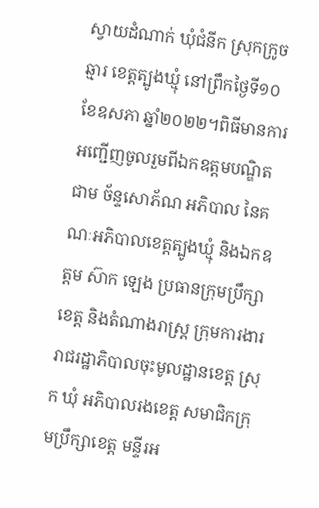ស្វាយដំណាក់ ឃុំជំនីក ស្រុកក្រូចឆ្មារ ខេត្តត្បូងឃ្មុំ នៅព្រឹកថ្ងៃទី១០ ខែឧសភា ឆ្នាំ២០២២។ពិធីមានការអញ្ជើញចូលរួមពីឯកឧត្តមបណ្ឌិត ជាម ច័ន្ទសោភ័ណ អភិបាល នៃគណៈអភិបាលខេត្តត្បូងឃ្មុំ និងឯកឧត្តម ស៊ាក ឡេង ប្រធានក្រុមប្រឹក្សាខេត្ត និងតំណាងរាស្ត្រ ក្រុមការងាររាជរដ្ឋាភិបាលចុះមូលដ្ឋានខេត្ត ស្រុក ឃុំ អភិបាលរងខេត្ត សមាជិកក្រុមប្រឹក្សាខេត្ត មន្ទីរអ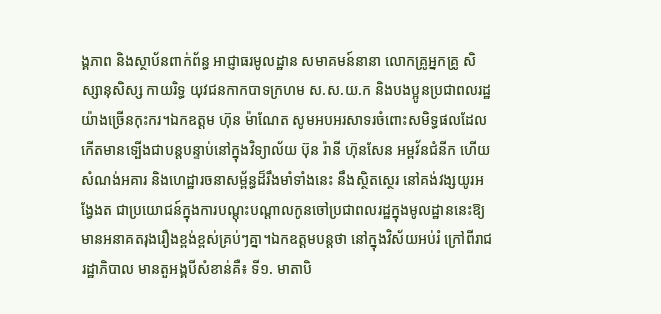ង្គភាព និងស្ថាប័នពាក់ព័ន្ធ អាជ្ញាធរមូលដ្ឋាន សមាគមន៍នានា លោកគ្រូអ្នកគ្រូ សិស្សានុសិស្ស កាយរិទ្ធ យុវជនកាកបាទក្រហម ស.ស.យ.ក និងបងប្អូនប្រជាពលរដ្ឋយ៉ាងច្រើនកុះករ។ឯកឧត្តម ហ៊ុន ម៉ាណែត សូមអបអរសាទរចំពោះសមិទ្ធផលដែលកើតមានទ្បើងជាបន្តបន្ទាប់នៅក្នុងវិទ្យាល័យ ប៊ុន រ៉ានី ហ៊ុនសែន អម្ពវ័នជំនីក ហើយសំណង់អគារ និងហេដ្ឋារចនាសម្ព័ន្ធដ៏រឹងមាំទាំងនេះ នឹងស្ថិតស្ថេរ នៅគង់វង្សយូរអង្វែងត ជាប្រយោជន៍ក្នុងការបណ្តុះបណ្តាលកូនចៅប្រជាពលរដ្ឋក្នុងមូលដ្ឋាននេះឱ្យមានអនាគតរុងរឿងខ្ពង់ខ្ពស់គ្រប់ៗគ្នា។ឯកឧត្តមបន្តថា នៅក្នុងវិស័យអប់រំ ក្រៅពីរាជរដ្ឋាភិបាល មានតួអង្គបីសំខាន់គឺ៖ ទី១. មាតាបិ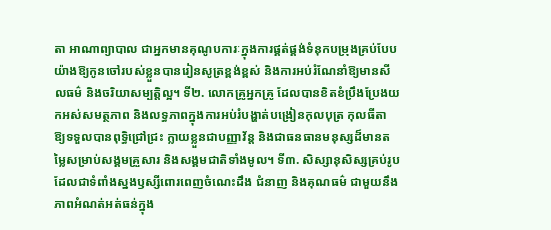តា អាណាព្យាបាល ជាអ្នកមានគុណូបការៈក្នុងការផ្គត់ផ្គង់ទំនុកបម្រុងគ្រប់បែបយ៉ាងឱ្យកូនចៅរបស់ខ្លួនបានរៀនសូត្រខ្ពង់ខ្ពស់ និងការអប់រំណែនាំឱ្យមានសីលធម៌ និងចរិយាសម្បត្តិល្អ។ ទី២. លោកគ្រូអ្នកគ្រូ ដែលបានខិតខំប្រឹងប្រែងយកអស់សមត្ថភាព និងលទ្ធភាពក្នុងការអប់រំបង្ហាត់បង្រៀនកុលបុត្រ កុលធីតា ឱ្យទទួលបានពុទ្ធិជ្រៅជ្រះ ក្លាយខ្លួនជាបញ្ញាវ័ន្ត និងជាធនធានមនុស្សដ៏មានតម្លៃសម្រាប់សង្គមគ្រួសារ និងសង្គមជាតិទាំងមូល។ ទី៣. សិស្សានុសិស្សគ្រប់រូប ដែលជាទំពាំងស្នងឫស្សីពោរពេញចំណេះដឹង ជំនាញ និងគុណធម៌ ជាមួយនឹងភាពអំណត់អត់ធន់ក្នុង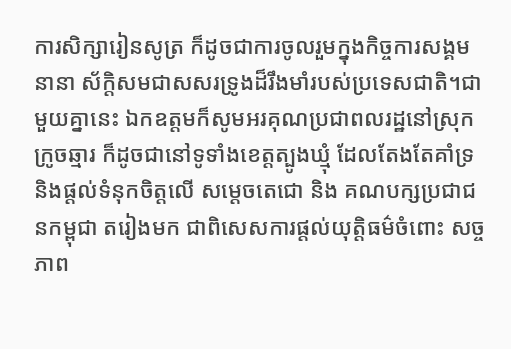ការសិក្សារៀនសូត្រ ក៏ដូចជាការចូលរួមក្នុងកិច្ចការសង្គមនានា ស័ក្តិសមជាសសរទ្រូងដ៏រឹងមាំរបស់ប្រទេសជាតិ។ជាមួយគ្នានេះ ឯកឧត្តមក៏សូមអរគុណប្រជាពលរដ្ឋនៅស្រុកក្រូចឆ្មារ ក៏ដូចជានៅទូទាំងខេត្តត្បូងឃ្មុំ ដែលតែងតែគាំទ្រ និងផ្តល់ទំនុកចិត្តលើ សម្តេចតេជោ និង គណបក្សប្រជាជនកម្ពុជា តរៀងមក ជាពិសេសការផ្តល់យុត្តិធម៌ចំពោះ សច្ចភាព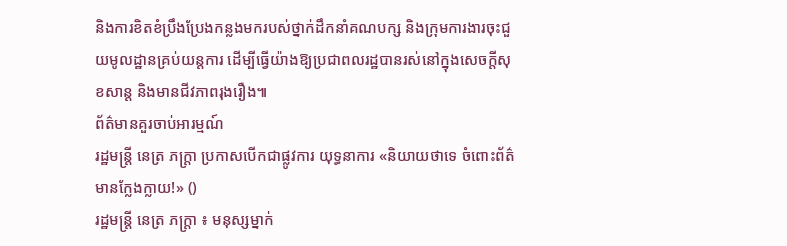និងការខិតខំប្រឹងប្រែងកន្លងមករបស់ថ្នាក់ដឹកនាំគណបក្ស និងក្រុមការងារចុះជួយមូលដ្ឋានគ្រប់យន្តការ ដើម្បីធ្វើយ៉ាងឱ្យប្រជាពលរដ្ឋបានរស់នៅក្នុងសេចក្តីសុខសាន្ត និងមានជីវភាពរុងរឿង៕
ព័ត៌មានគួរចាប់អារម្មណ៍
រដ្ឋមន្ត្រី នេត្រ ភក្ត្រា ប្រកាសបើកជាផ្លូវការ យុទ្ធនាការ «និយាយថាទេ ចំពោះព័ត៌មានក្លែងក្លាយ!» ()
រដ្ឋមន្ត្រី នេត្រ ភក្ត្រា ៖ មនុស្សម្នាក់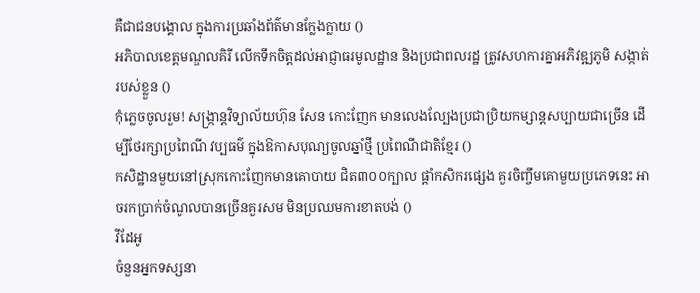គឺជាជនបង្គោល ក្នុងការប្រឆាំងព័ត៌មានក្លែងក្លាយ ()
អភិបាលខេត្តមណ្ឌលគិរី លើកទឹកចិត្តដល់អាជ្ញាធរមូលដ្ឋាន និងប្រជាពលរដ្ឋ ត្រូវសហការគ្នាអភិវឌ្ឍភូមិ សង្កាត់របស់ខ្លួន ()
កុំភ្លេចចូលរួម! សង្ក្រាន្តវិទ្យាល័យហ៊ុន សែន កោះញែក មានលេងល្បែងប្រជាប្រិយកម្សាន្តសប្បាយជាច្រើន ដើម្បីថែរក្សាប្រពៃណី វប្បធម៌ ក្នុងឱកាសបុណ្យចូលឆ្នាំថ្មី ប្រពៃណីជាតិខ្មែរ ()
កសិដ្ឋានមួយនៅស្រុកកោះញែកមានគោបាយ ជិត៣០០ក្បាល ផ្ដាំកសិករផ្សេង គួរចិញ្ចឹមគោមួយប្រភេទនេះ អាចរកប្រាក់ចំណូលបានច្រើនគួរសម មិនប្រឈមការខាតបង់ ()
វីដែអូ
ចំនួនអ្នកទស្សនា